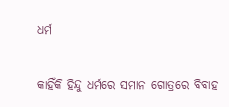ଧର୍ମ

କାହିଁକି ହିନ୍ଦୁ ଧର୍ମରେ ସମାନ ଗୋତ୍ରରେ ବିବାହ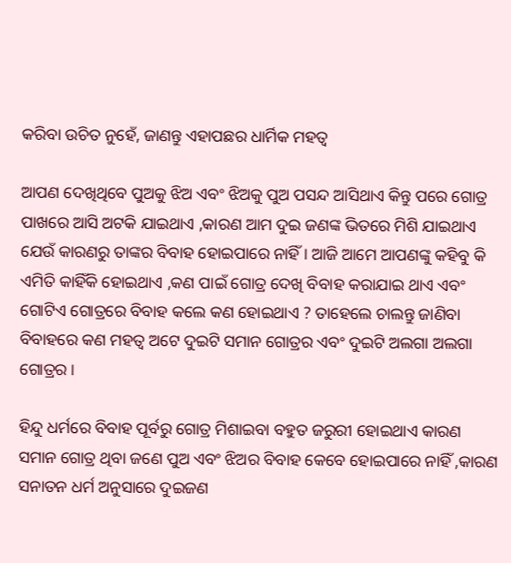କରିବା ଉଚିତ ନୁହେଁ, ଜାଣନ୍ତୁ ଏହାପଛର ଧାର୍ମିକ ମହତ୍ୱ

ଆପଣ ଦେଖିଥିବେ ପୁଅକୁ ଝିଅ ଏବଂ ଝିଅକୁ ପୁଅ ପସନ୍ଦ ଆସିଥାଏ କିନ୍ତୁ ପରେ ଗୋତ୍ର ପାଖରେ ଆସି ଅଟକି ଯାଇଥାଏ ,କାରଣ ଆମ ଦୁଇ ଜଣଙ୍କ ଭିତରେ ମିଶି ଯାଇଥାଏ ଯେଉଁ କାରଣରୁ ତାଙ୍କର ବିବାହ ହୋଇପାରେ ନାହିଁ । ଆଜି ଆମେ ଆପଣଙ୍କୁ କହିବୁ କି ଏମିତି କାହିଁକି ହୋଇଥାଏ ,କଣ ପାଇଁ ଗୋତ୍ର ଦେଖି ବିବାହ କରାଯାଇ ଥାଏ ଏବଂ ଗୋଟିଏ ଗୋତ୍ରରେ ବିବାହ କଲେ କଣ ହୋଇଥାଏ ? ତାହେଲେ ଚାଲନ୍ତୁ ଜାଣିବା ବିବାହରେ କଣ ମହତ୍ଵ ଅଟେ ଦୁଇଟି ସମାନ ଗୋତ୍ରର ଏବଂ ଦୁଇଟି ଅଲଗା ଅଲଗା ଗୋତ୍ରର ।

ହିନ୍ଦୁ ଧର୍ମରେ ବିବାହ ପୂର୍ବରୁ ଗୋତ୍ର ମିଶାଇବା ବହୁତ ଜରୁରୀ ହୋଇଥାଏ କାରଣ ସମାନ ଗୋତ୍ର ଥିବା ଜଣେ ପୁଅ ଏବଂ ଝିଅର ବିବାହ କେବେ ହୋଇପାରେ ନାହିଁ ,କାରଣ ସନାତନ ଧର୍ମ ଅନୁସାରେ ଦୁଇଜଣ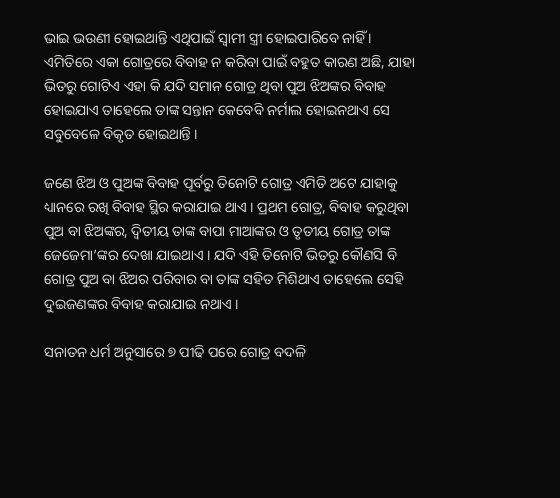ଭାଇ ଭଉଣୀ ହୋଇଥାନ୍ତି ଏଥିପାଇଁ ସ୍ଵାମୀ ସ୍ତ୍ରୀ ହୋଇପାରିବେ ନାହିଁ । ଏମିତିରେ ଏକା ଗୋତ୍ରରେ ବିବାହ ନ କରିବା ପାଇଁ ବହୁତ କାରଣ ଅଛି, ଯାହା ଭିତରୁ ଗୋଟିଏ ଏହା କି ଯଦି ସମାନ ଗୋତ୍ର ଥିବା ପୁଅ ଝିଅଙ୍କର ବିବାହ ହୋଇଯାଏ ତାହେଲେ ତାଙ୍କ ସନ୍ତାନ କେବେବି ନର୍ମାଲ ହୋଇନଥାଏ ସେ ସବୁବେଳେ ବିକୃତ ହୋଇଥାନ୍ତି ।

ଜଣେ ଝିଅ ଓ ପୁଅଙ୍କ ବିବାହ ପୂର୍ବରୁ ତିନୋଟି ଗୋତ୍ର ଏମିତି ଅଟେ ଯାହାକୁ ଧ୍ୟାନରେ ରଖି ବିବାହ ସ୍ଥିର କରାଯାଇ ଥାଏ । ପ୍ରଥମ ଗୋତ୍ର, ବିବାହ କରୁଥିବା ପୁଅ ବା ଝିଅଙ୍କର, ଦ୍ଵିତୀୟ ତାଙ୍କ ବାପା ମାଆଙ୍କର ଓ ତୃତୀୟ ଗୋତ୍ର ତାଙ୍କ ଜେଜେମା’ଙ୍କର ଦେଖା ଯାଇଥାଏ । ଯଦି ଏହି ତିନୋଟି ଭିତରୁ କୌଣସି ବି ଗୋତ୍ର ପୁଅ ବା ଝିଅର ପରିବାର ବା ତାଙ୍କ ସହିତ ମିଶିଥାଏ ତାହେଲେ ସେହି ଦୁଇଜଣଙ୍କର ବିବାହ କରାଯାଇ ନଥାଏ ।

ସନାତନ ଧର୍ମ ଅନୁସାରେ ୭ ପୀଢି ପରେ ଗୋତ୍ର ବଦଳି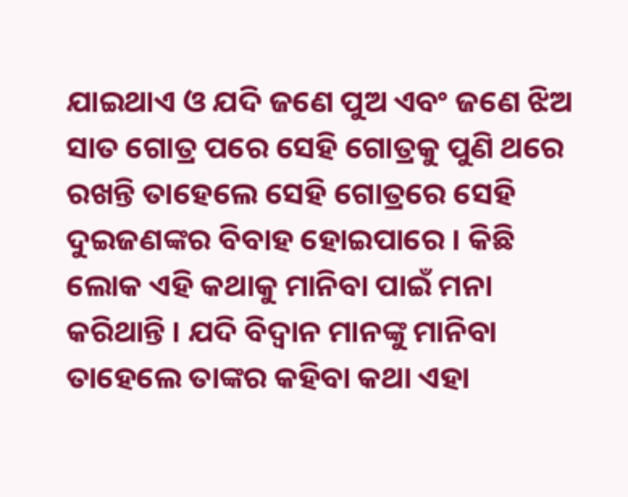ଯାଇଥାଏ ଓ ଯଦି ଜଣେ ପୁଅ ଏବଂ ଜଣେ ଝିଅ ସାତ ଗୋତ୍ର ପରେ ସେହି ଗୋତ୍ରକୁ ପୁଣି ଥରେ ରଖନ୍ତି ତାହେଲେ ସେହି ଗୋତ୍ରରେ ସେହି ଦୁଇଜଣଙ୍କର ବିବାହ ହୋଇପାରେ । କିଛି ଲୋକ ଏହି କଥାକୁ ମାନିବା ପାଇଁ ମନା କରିଥାନ୍ତି । ଯଦି ବିଦ୍ଵାନ ମାନଙ୍କୁ ମାନିବା ତାହେଲେ ତାଙ୍କର କହିବା କଥା ଏହା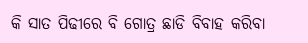କି ସାତ ପିଢୀରେ ବି ଗୋତ୍ର ଛାଡି ବିବାହ କରିବା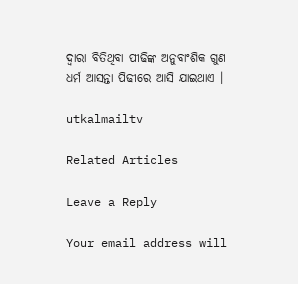ଦ୍ଵାରା ବିତିଥିବା ପୀଢିଙ୍କ ଅନୁବାଂଶିକ ଗୁଣ ଧର୍ମ ଆସନ୍ତା ପିଢୀରେ ଆସି ଯାଇଥାଏ ।

utkalmailtv

Related Articles

Leave a Reply

Your email address will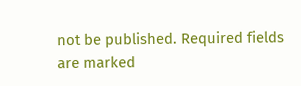not be published. Required fields are marked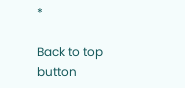*

Back to top button